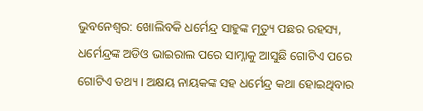ଭୁବନେଶ୍ବର: ଖୋଲିବକି ଧର୍ମେନ୍ଦ୍ର ସାହୁଙ୍କ ମୃତ୍ୟୁ ପଛର ରହସ୍ୟ, ଧର୍ମେନ୍ଦ୍ରଙ୍କ ଅଡିଓ ଭାଇରାଲ ପରେ ସାମ୍ନାକୁ ଆସୁଛି ଗୋଟିଏ ପରେ ଗୋଟିଏ ତଥ୍ୟ । ଅକ୍ଷୟ ନାୟକଙ୍କ ସହ ଧର୍ମେନ୍ଦ୍ର କଥା ହୋଇଥିବାର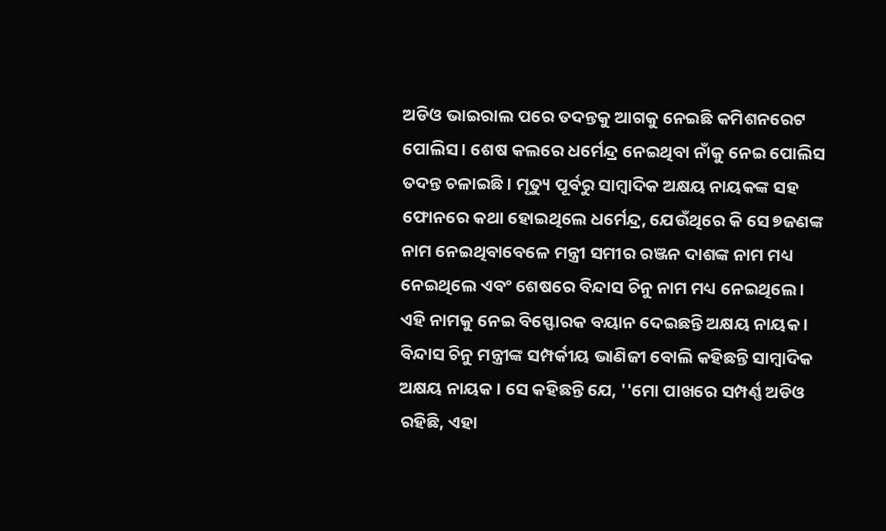ଅଡିଓ ଭାଇରାଲ ପରେ ତଦନ୍ତକୁ ଆଗକୁ ନେଇଛି କମିଶନରେଟ ପୋଲିସ । ଶେଷ କଲରେ ଧର୍ମେନ୍ଦ୍ର ନେଇଥିବା ନାଁକୁ ନେଇ ପୋଲିସ ତଦନ୍ତ ଚଳାଇଛି । ମୃତ୍ୟୁ ପୂର୍ବରୁ ସାମ୍ବାଦିକ ଅକ୍ଷୟ ନାୟକଙ୍କ ସହ ଫୋନରେ କଥା ହୋଇଥିଲେ ଧର୍ମେନ୍ଦ୍ର, ଯେଉଁଥିରେ କି ସେ ୭ଜଣଙ୍କ ନାମ ନେଇଥିବାବେଳେ ମନ୍ତ୍ରୀ ସମୀର ରଞ୍ଜନ ଦାଶଙ୍କ ନାମ ମଧ୍ୟ ନେଇଥିଲେ ଏବଂ ଶେଷରେ ବିନ୍ଦାସ ଚିନୁ ନାମ ମଧ୍ୟ ନେଇଥିଲେ ।
ଏହି ନାମକୁ ନେଇ ବିସ୍ଫୋରକ ବୟାନ ଦେଇଛନ୍ତି ଅକ୍ଷୟ ନାୟକ । ବିନ୍ଦାସ ଚିନୁ ମନ୍ତ୍ରୀଙ୍କ ସମ୍ପର୍କୀୟ ଭାଣିଜୀ ବୋଲି କହିଛନ୍ତି ସାମ୍ବାଦିକ ଅକ୍ଷୟ ନାୟକ । ସେ କହିଛନ୍ତି ଯେ, ''ମୋ ପାଖରେ ସମ୍ପର୍ଣ୍ଣ ଅଡିଓ ରହିଛି, ଏହା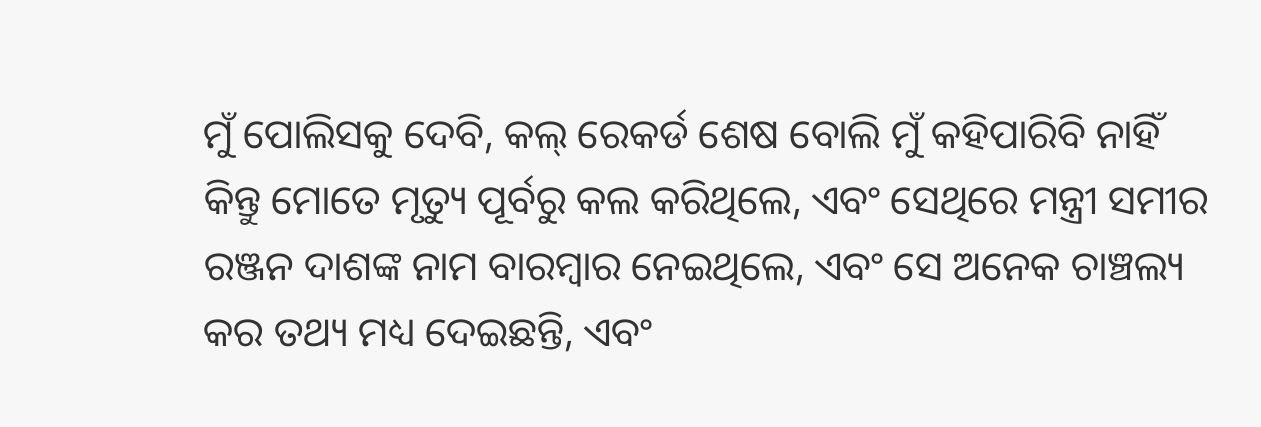ମୁଁ ପୋଲିସକୁ ଦେବି, କଲ୍ ରେକର୍ଡ ଶେଷ ବୋଲି ମୁଁ କହିପାରିବି ନାହିଁ କିନ୍ତୁ ମୋତେ ମୃତ୍ୟୁ ପୂର୍ବରୁ କଲ କରିଥିଲେ, ଏବଂ ସେଥିରେ ମନ୍ତ୍ରୀ ସମୀର ରଞ୍ଜନ ଦାଶଙ୍କ ନାମ ବାରମ୍ବାର ନେଇଥିଲେ, ଏବଂ ସେ ଅନେକ ଚାଞ୍ଚଲ୍ୟ କର ତଥ୍ୟ ମଧ୍ୟ ଦେଇଛନ୍ତି, ଏବଂ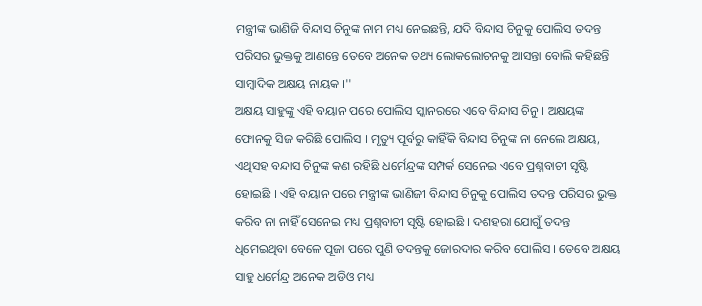ମନ୍ତ୍ରୀଙ୍କ ଭାଣିଜି ବିନ୍ଦାସ ଚିନୁଙ୍କ ନାମ ମଧ୍ୟ ନେଇଛନ୍ତି, ଯଦି ବିନ୍ଦାସ ଚିନୁକୁ ପୋଲିସ ତଦନ୍ତ ପରିସର ଭୁକ୍ତକୁ ଆଣନ୍ତେ ତେବେ ଅନେକ ତଥ୍ୟ ଲୋକଲୋଚନକୁ ଆସନ୍ତା ବୋଲି କହିଛନ୍ତି ସାମ୍ବାଦିକ ଅକ୍ଷୟ ନାୟକ ।''
ଅକ୍ଷୟ ସାହୁଙ୍କୁ ଏହି ବୟାନ ପରେ ପୋଲିସ ସ୍କାନରରେ ଏବେ ବିନ୍ଦାସ ଚିନୁ । ଅକ୍ଷୟଙ୍କ ଫୋନକୁ ସିଜ କରିଛି ପୋଲିସ । ମୃତ୍ୟୁ ପୂର୍ବରୁ କାହିଁକି ବିନ୍ଦାସ ଚିନୁଙ୍କ ନା ନେଲେ ଅକ୍ଷୟ, ଏଥିସହ ବନ୍ଦାସ ଚିନୁଙ୍କ କଣ ରହିଛି ଧର୍ମେନ୍ଦ୍ରଙ୍କ ସମ୍ପର୍କ ସେନେଇ ଏବେ ପ୍ରଶ୍ନବାଚୀ ସୃଷ୍ଟି ହୋଇଛି । ଏହି ବୟାନ ପରେ ମନ୍ତ୍ରୀଙ୍କ ଭାଣିଜୀ ବିନ୍ଦାସ ଚିନୁକୁ ପୋଲିସ ତଦନ୍ତ ପରିସର ଭୁକ୍ତ କରିବ ନା ନାହିଁ ସେନେଇ ମଧ୍ୟ ପ୍ରଶ୍ନବାଚୀ ସୃଷ୍ଟି ହୋଇଛି । ଦଶହରା ଯୋଗୁଁ ତଦନ୍ତ ଧିମେଇଥିବା ବେଳେ ପୂଜା ପରେ ପୁଣି ତଦନ୍ତକୁ ଜୋରଦାର କରିବ ପୋଲିସ । ତେବେ ଅକ୍ଷୟ ସାହୁ ଧର୍ମେନ୍ଦ୍ର ଅନେକ ଅଡିଓ ମଧ୍ୟ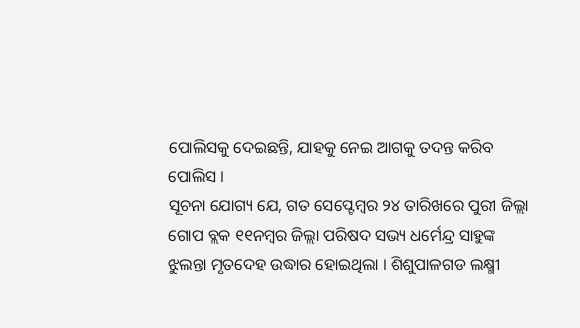ପୋଲିସକୁ ଦେଇଛନ୍ତି, ଯାହକୁ ନେଇ ଆଗକୁ ତଦନ୍ତ କରିବ ପୋଲିସ ।
ସୂଚନା ଯୋଗ୍ୟ ଯେ, ଗତ ସେପ୍ଟେମ୍ବର ୨୪ ତାରିଖରେ ପୁରୀ ଜିଲ୍ଲା ଗୋପ ବ୍ଲକ ୧୧ନମ୍ବର ଜିଲ୍ଲା ପରିଷଦ ସଭ୍ୟ ଧର୍ମେନ୍ଦ୍ର ସାହୁଙ୍କ ଝୁଲନ୍ତା ମୃତଦେହ ଉଦ୍ଧାର ହୋଇଥିଲା । ଶିଶୁପାଳଗଡ ଲକ୍ଷ୍ମୀ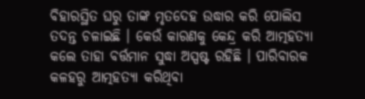ବିହାରସ୍ଥିତ ଘରୁ ତାଙ୍କ ମୃତଦେହ ଉଦ୍ଧାର କରି ପୋଲିସ ତଦନ୍ତ ଚଳାଇଛି । କେଉଁ କାରଣକୁ କେନ୍ଦ୍ର କରି ଆତ୍ମହତ୍ୟା କଲେ ତାହା ବର୍ତ୍ତମାନ ସୁଦ୍ଧା ଅସ୍ପଷ୍ଟ ରହିଛି । ପାରିବାରକ କଳହରୁ ଆତ୍ମହତ୍ୟା କରିଥିବା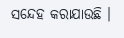ସନ୍ଦେହ କରାଯାଉଛି ।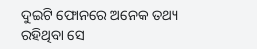ଦୁଇଟି ଫୋନରେ ଅନେକ ତଥ୍ୟ ରହିଥିବା ସେ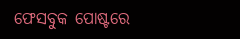ଫେସବୁକ ପୋଷ୍ଟରେ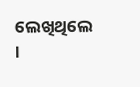ଲେଖିଥିଲେ ।